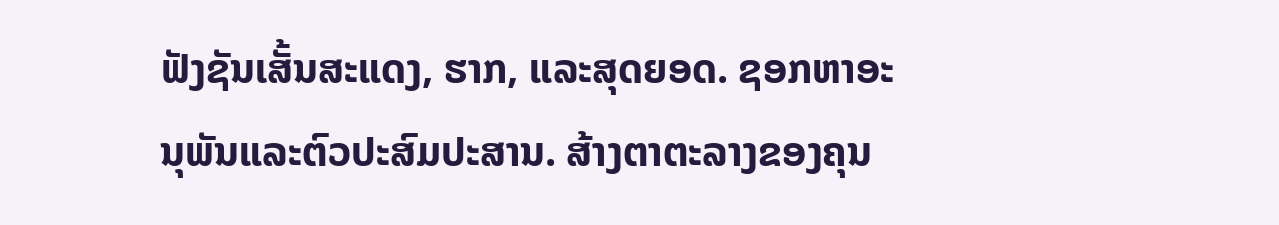ຟັງຊັນເສັ້ນສະແດງ, ຮາກ, ແລະສຸດຍອດ. ຊອກຫາອະນຸພັນແລະຕົວປະສົມປະສານ. ສ້າງຕາຕະລາງຂອງຄຸນ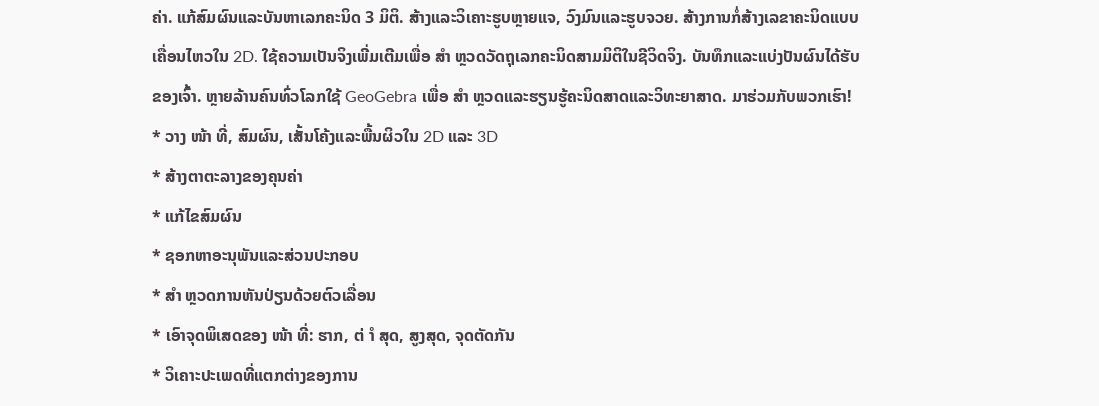ຄ່າ. ແກ້ສົມຜົນແລະບັນຫາເລກຄະນິດ 3 ມິຕິ. ສ້າງແລະວິເຄາະຮູບຫຼາຍແຈ, ວົງມົນແລະຮູບຈວຍ. ສ້າງການກໍ່ສ້າງເລຂາຄະນິດແບບເຄື່ອນໄຫວໃນ 2D. ໃຊ້ຄວາມເປັນຈິງເພີ່ມເຕີມເພື່ອ ສຳ ຫຼວດວັດຖຸເລກຄະນິດສາມມິຕິໃນຊີວິດຈິງ. ບັນທຶກແລະແບ່ງປັນຜົນໄດ້ຮັບຂອງເຈົ້າ. ຫຼາຍລ້ານຄົນທົ່ວໂລກໃຊ້ GeoGebra ເພື່ອ ສຳ ຫຼວດແລະຮຽນຮູ້ຄະນິດສາດແລະວິທະຍາສາດ. ມາຮ່ວມກັບພວກເຮົາ!
* ວາງ ໜ້າ ທີ່, ສົມຜົນ, ເສັ້ນໂຄ້ງແລະພື້ນຜິວໃນ 2D ແລະ 3D
* ສ້າງຕາຕະລາງຂອງຄຸນຄ່າ
* ແກ້ໄຂສົມຜົນ
* ຊອກຫາອະນຸພັນແລະສ່ວນປະກອບ
* ສຳ ຫຼວດການຫັນປ່ຽນດ້ວຍຕົວເລື່ອນ
* ເອົາຈຸດພິເສດຂອງ ໜ້າ ທີ່: ຮາກ, ຕ່ ຳ ສຸດ, ສູງສຸດ, ຈຸດຕັດກັນ
* ວິເຄາະປະເພດທີ່ແຕກຕ່າງຂອງການ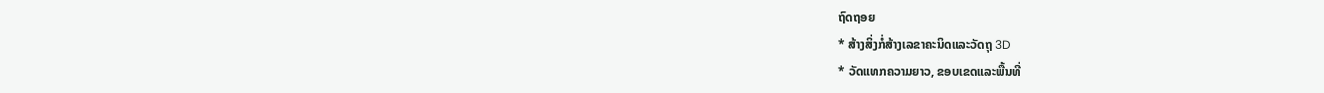ຖົດຖອຍ
* ສ້າງສິ່ງກໍ່ສ້າງເລຂາຄະນິດແລະວັດຖຸ 3D
* ວັດແທກຄວາມຍາວ, ຂອບເຂດແລະພື້ນທີ່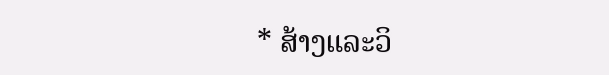* ສ້າງແລະວິ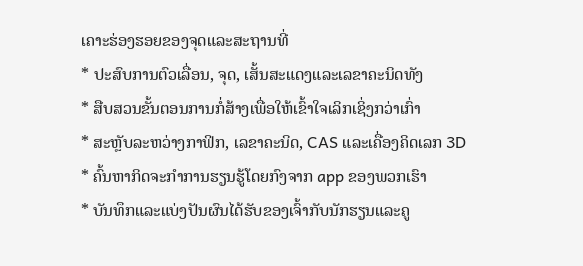ເຄາະຮ່ອງຮອຍຂອງຈຸດແລະສະຖານທີ່
* ປະສົບການຕົວເລື່ອນ, ຈຸດ, ເສັ້ນສະແດງແລະເລຂາຄະນິດທັງ
* ສືບສວນຂັ້ນຕອນການກໍ່ສ້າງເພື່ອໃຫ້ເຂົ້າໃຈເລິກເຊິ່ງກວ່າເກົ່າ
* ສະຫຼັບລະຫວ່າງກາຟິກ, ເລຂາຄະນິດ, CAS ແລະເຄື່ອງຄິດເລກ 3D
* ຄົ້ນຫາກິດຈະກໍາການຮຽນຮູ້ໂດຍກົງຈາກ app ຂອງພວກເຮົາ
* ບັນທຶກແລະແບ່ງປັນຜົນໄດ້ຮັບຂອງເຈົ້າກັບນັກຮຽນແລະຄູ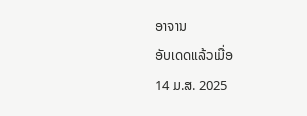ອາຈານ
ອັບເດດແລ້ວເມື່ອ
14 ມ.ສ. 2025